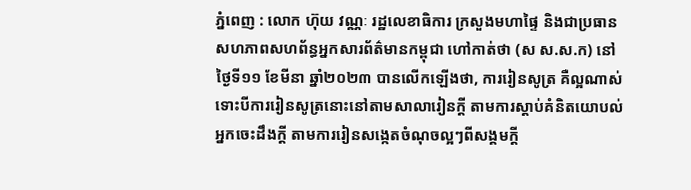ភ្នំពេញ : លោក ហ៊ុយ វណ្ណៈ រដ្ឋលេខាធិការ ក្រសួងមហាផ្ទៃ និងជាប្រធាន សហភាពសហព័ន្ធអ្នកសារព័ត៌មានកម្ពុជា ហៅកាត់ថា (ស ស.ស.ក) នៅថ្ងៃទី១១ ខែមីនា ឆ្នាំ២០២៣ បានលើកឡើងថា, ការរៀនសូត្រ គឺល្អណាស់ ទោះបីការរៀនសូត្រនោះនៅតាមសាលារៀនក្តី តាមការស្តាប់គំនិតយោបល់អ្នកចេះដឹងក្តី តាមការរៀនសង្កេតចំណុចល្អៗពីសង្គមក្តី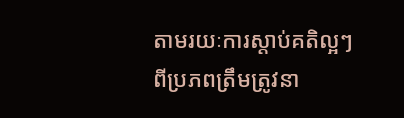តាមរយៈការស្តាប់គតិល្អៗពីប្រភពត្រឹមត្រូវនា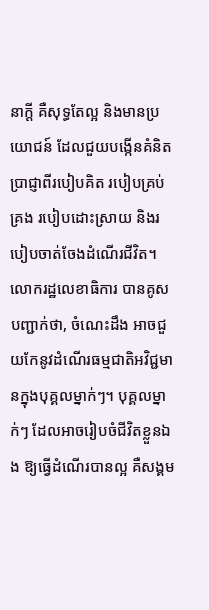នាក្តី គឺសុទ្ធតែល្អ និងមានប្រយោជន៍ ដែលជួយបង្កើនគំនិតប្រាជ្ញាពីរបៀបគិត របៀបគ្រប់គ្រង របៀបដោះស្រាយ និងរបៀបចាត់ចែងដំណើរជីវិត។
លោករដ្ឋលេខាធិការ បានគូសបញ្ជាក់ថា, ចំណេះដឹង អាចជួយកែនូវដំណើរធម្មជាតិអវិជ្ជមានក្នុងបុគ្គលម្នាក់ៗ។ បុគ្គលម្នាក់ៗ ដែលអាចរៀបចំជីវិតខ្លួនឯង ឱ្យធ្វើដំណើរបានល្អ គឺសង្គម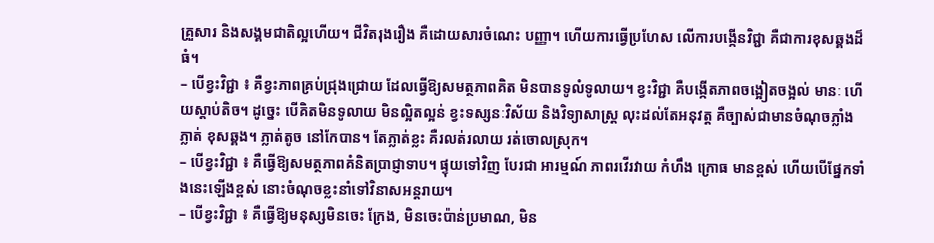គ្រួសារ និងសង្គមជាតិល្អហើយ។ ជីវិតរុងរឿង គឺដោយសារចំណេះ បញ្ញា។ ហើយការធ្វើប្រហែស លើការបង្កើនវិជ្ជា គឺជាការខុសឆ្គងដ៏ធំ។
– បើខ្វះវិជ្ជា ៖ គឺខ្វះភាពគ្រប់ជ្រុងជ្រោយ ដែលធ្វើឱ្យសមត្ថភាពគិត មិនបានទូលំទូលាយ។ ខ្វះវិជ្ជា គឺបង្កើតភាពចង្អៀតចង្អល់ មានៈ ហើយស្តាប់តិច។ ដូច្នេះ បើគិតមិនទូលាយ មិនល្អិតល្អន់ ខ្វះទស្សនៈវិស័យ និងវិទ្យាសាស្ត្រ លុះដល់តែអនុវត្ត គឺច្បាស់ជាមានចំណុចភ្លាំងភ្លាត់ ខុសឆ្គង។ ភ្លាត់តូច នៅកែបាន។ តែភ្លាត់ខ្លះ គឺរលត់រលាយ រត់ចោលស្រុក។
– បើខ្វះវិជ្ជា ៖ គឺធ្វើឱ្យសមត្ថភាពគំនិតប្រាជ្ញាទាប។ ផ្ទុយទៅវិញ បែរជា អារម្មណ៍ ភាពរវើរវាយ កំហឹង ក្រោធ មានខ្ពស់ ហើយបើផ្នែកទាំងនេះឡើងខ្ពស់ នោះចំណុចខ្លះនាំទៅវិនាសអន្តរាយ។
– បើខ្វះវិជ្ជា ៖ គឺធ្វើឱ្យមនុស្សមិនចេះ ក្រែង, មិនចេះប៉ាន់ប្រមាណ, មិន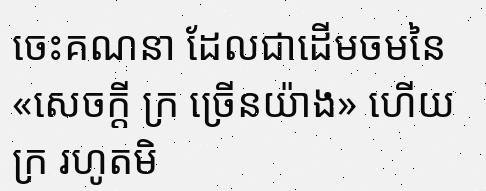ចេះគណនា ដែលជាដើមចមនៃ «សេចក្តី ក្រ ច្រើនយ៉ាង» ហើយ ក្រ រហូតមិ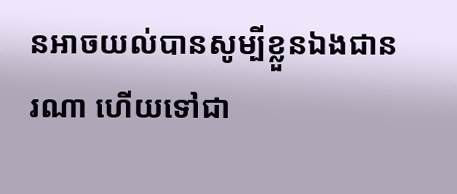នអាចយល់បានសូម្បីខ្លួនឯងជានរណា ហើយទៅជា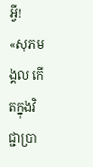អ្វី!
«សុភមង្គល កើតក្នុងវិជ្ជាប្រា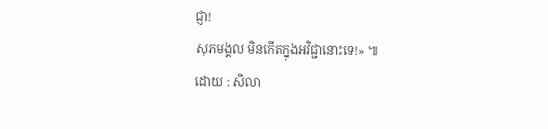ជ្ញា!
សុភមង្គល មិនកើតក្នុងអវិជ្ជានោះទេ!» ៕
ដោយ : សិលា